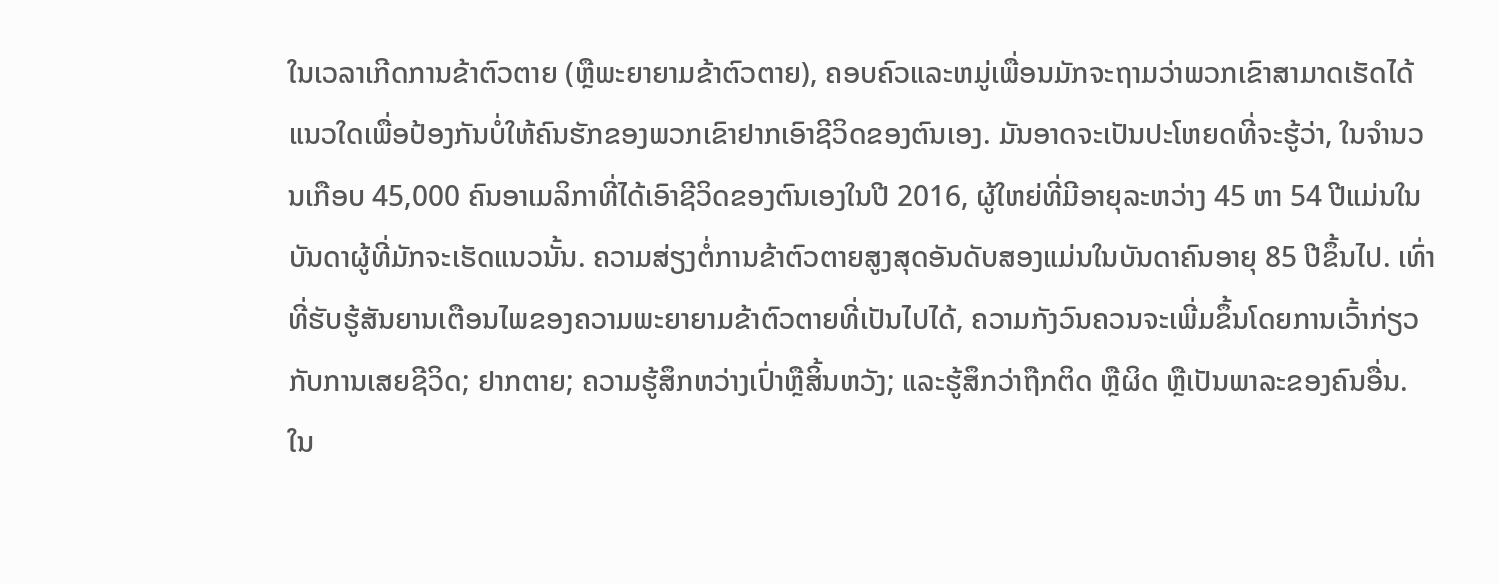ໃນເວລາເກີດການຂ້າຕົວຕາຍ (ຫຼືພະຍາຍາມຂ້າຕົວຕາຍ), ຄອບຄົວແລະຫມູ່ເພື່ອນມັກຈະຖາມວ່າພວກເຂົາສາມາດເຮັດໄດ້ແນວໃດເພື່ອປ້ອງກັນບໍ່ໃຫ້ຄົນຮັກຂອງພວກເຂົາຢາກເອົາຊີວິດຂອງຕົນເອງ. ມັນອາດຈະເປັນປະໂຫຍດທີ່ຈະຮູ້ວ່າ, ໃນຈໍານວນເກືອບ 45,000 ຄົນອາເມລິກາທີ່ໄດ້ເອົາຊີວິດຂອງຕົນເອງໃນປີ 2016, ຜູ້ໃຫຍ່ທີ່ມີອາຍຸລະຫວ່າງ 45 ຫາ 54 ປີແມ່ນໃນບັນດາຜູ້ທີ່ມັກຈະເຮັດແນວນັ້ນ. ຄວາມສ່ຽງຕໍ່ການຂ້າຕົວຕາຍສູງສຸດອັນດັບສອງແມ່ນໃນບັນດາຄົນອາຍຸ 85 ປີຂຶ້ນໄປ. ເທົ່າທີ່ຮັບຮູ້ສັນຍານເຕືອນໄພຂອງຄວາມພະຍາຍາມຂ້າຕົວຕາຍທີ່ເປັນໄປໄດ້, ຄວາມກັງວົນຄວນຈະເພີ່ມຂຶ້ນໂດຍການເວົ້າກ່ຽວກັບການເສຍຊີວິດ; ຢາກຕາຍ; ຄວາມຮູ້ສຶກຫວ່າງເປົ່າຫຼືສິ້ນຫວັງ; ແລະຮູ້ສຶກວ່າຖືກຕິດ ຫຼືຜິດ ຫຼືເປັນພາລະຂອງຄົນອື່ນ.
ໃນ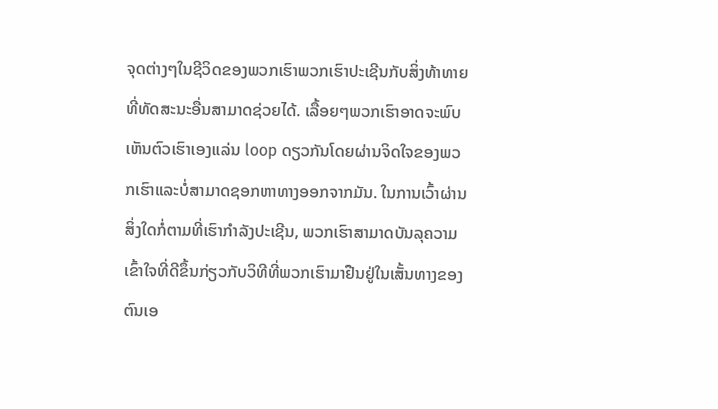ຈຸດຕ່າງໆໃນຊີວິດຂອງພວກເຮົາພວກເຮົາປະເຊີນກັບສິ່ງທ້າທາຍທີ່ທັດສະນະອື່ນສາມາດຊ່ວຍໄດ້. ເລື້ອຍໆພວກເຮົາອາດຈະພົບເຫັນຕົວເຮົາເອງແລ່ນ loop ດຽວກັນໂດຍຜ່ານຈິດໃຈຂອງພວກເຮົາແລະບໍ່ສາມາດຊອກຫາທາງອອກຈາກມັນ. ໃນການເວົ້າຜ່ານສິ່ງໃດກໍ່ຕາມທີ່ເຮົາກໍາລັງປະເຊີນ, ພວກເຮົາສາມາດບັນລຸຄວາມເຂົ້າໃຈທີ່ດີຂຶ້ນກ່ຽວກັບວິທີທີ່ພວກເຮົາມາຢືນຢູ່ໃນເສັ້ນທາງຂອງຕົນເອ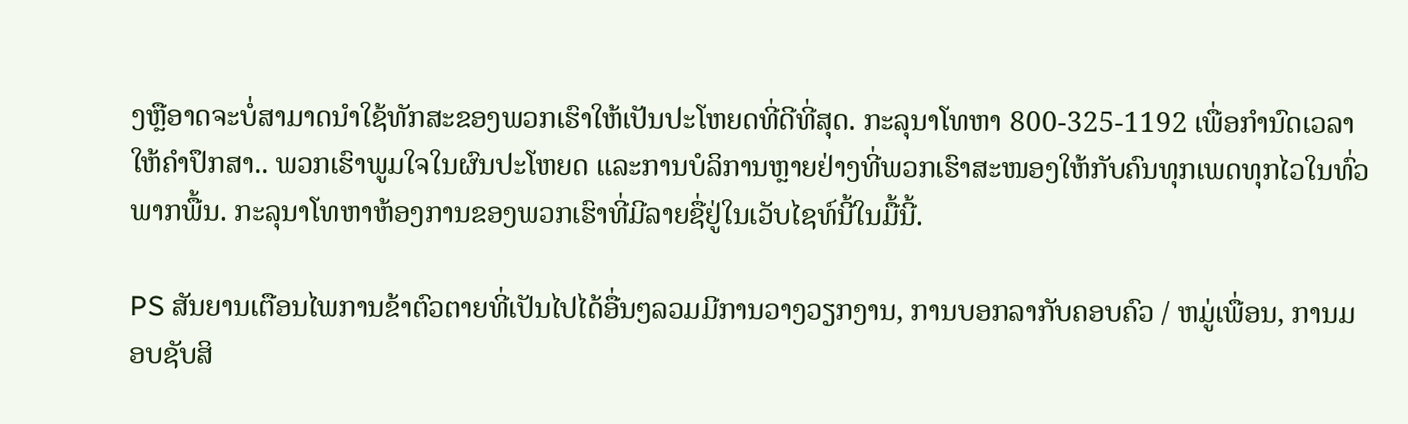ງຫຼືອາດຈະບໍ່ສາມາດນໍາໃຊ້ທັກສະຂອງພວກເຮົາໃຫ້ເປັນປະໂຫຍດທີ່ດີທີ່ສຸດ. ກະລຸນາໂທຫາ 800-325-1192 ເພື່ອກໍານົດເວລາໃຫ້ຄໍາປຶກສາ.. ພວກເຮົາພູມໃຈໃນຜົນປະໂຫຍດ ແລະການບໍລິການຫຼາຍຢ່າງທີ່ພວກເຮົາສະໜອງໃຫ້ກັບຄົນທຸກເພດທຸກໄວໃນທົ່ວພາກພື້ນ. ກະລຸນາໂທຫາຫ້ອງການຂອງພວກເຮົາທີ່ມີລາຍຊື່ຢູ່ໃນເວັບໄຊທ໌ນີ້ໃນມື້ນີ້.

PS ສັນຍານເຕືອນໄພການຂ້າຕົວຕາຍທີ່ເປັນໄປໄດ້ອື່ນໆລວມມີການວາງວຽກງານ, ການບອກລາກັບຄອບຄົວ / ຫມູ່ເພື່ອນ, ການມອບຊັບສິ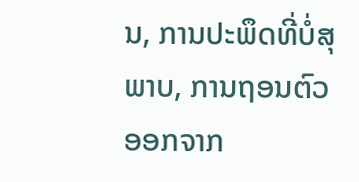ນ, ການປະພຶດທີ່ບໍ່ສຸພາບ, ການຖອນຕົວອອກຈາກ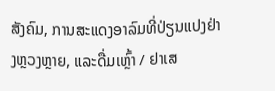ສັງຄົມ, ການສະແດງອາລົມທີ່ປ່ຽນແປງຢ່າງຫຼວງຫຼາຍ, ແລະດື່ມເຫຼົ້າ / ຢາເສ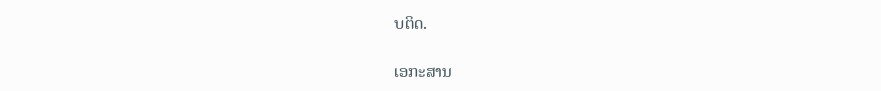ບຕິດ.

ເອກະສານ